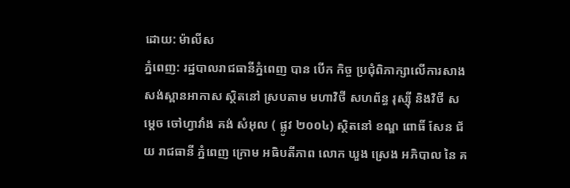ដោយ: ម៉ាលីស
ភ្នំពេញ: រដ្ឋបាលរាជធានីភ្នំពេញ បាន បើក កិច្ច ប្រជុំពិភាក្សាលើការសាងសង់ស្ពានអាកាស ស្ថិតនៅ ស្របតាម មហាវិថី សហព័ន្ធ រុស្ស៊ី និងវិថី សម្ដេច ចៅហ្វាវាំង គង់ សំអុល ( ផ្លូវ ២០០៤) ស្ថិតនៅ ខណ្ឌ ពោធិ៍ សែន ជ័យ រាជធានី ភ្នំពេញ ក្រោម អធិបតីភាព លោក ឃួង ស្រេង អភិបាល នៃ គ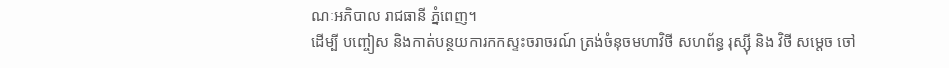ណៈអភិបាល រាជធានី ភ្នំពេញ។
ដើម្បី បញ្ចៀស និងកាត់បន្ថយការកកស្ទះចរាចរណ៍ ត្រង់ចំនុចមហាវិថី សហព័ន្ធ រុស្ស៊ី និង វិថី សម្ដេច ចៅ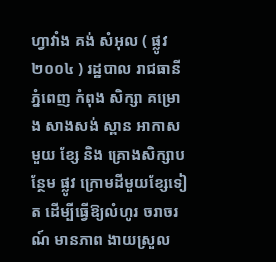ហ្វាវាំង គង់ សំអុល ( ផ្លូវ ២០០៤ ) រដ្ឋបាល រាជធានី ភ្នំពេញ កំពុង សិក្សា គម្រោង សាងសង់ ស្ពាន អាកាស មួយ ខ្សែ និង គ្រោងសិក្សាបន្ថែម ផ្លូវ ក្រោមដីមួយខ្សែទៀត ដើម្បីធ្វើឱ្យលំហូរ ចរាចរណ៍ មានភាព ងាយស្រួល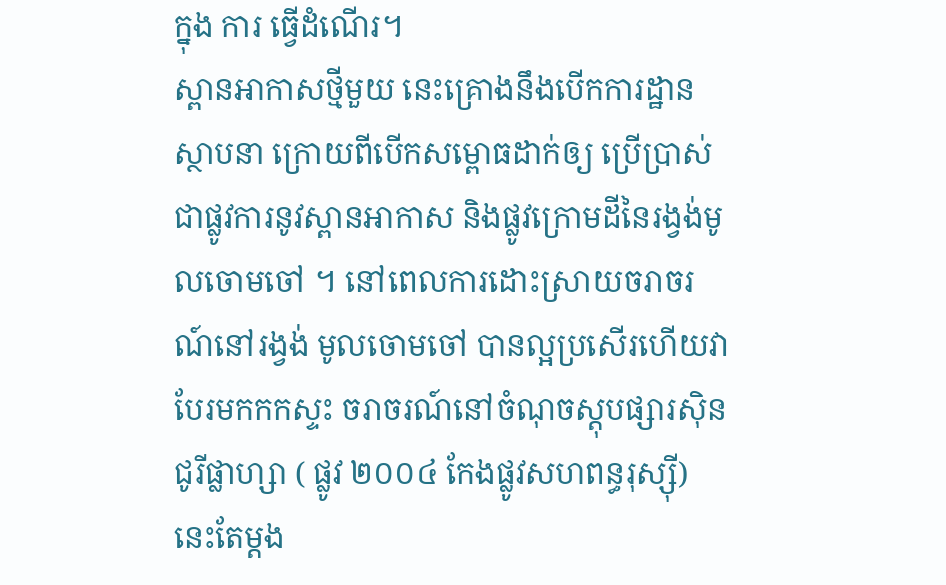ក្នុង ការ ធ្វើដំណើរ។
ស្ពានអាកាសថ្មីមួយ នេះគ្រោងនឹងបើកការដ្ឋានស្ថាបនា ក្រោយពីបើកសម្ពោធដាក់ឲ្យ ប្រើប្រាស់ ជាផ្លូវការនូវស្ពានអាកាស និងផ្លូវក្រោមដីនៃរង្វង់មូលចោមចៅ ។ នៅពេលការដោះស្រាយចរាចរណ៍នៅរង្វង់ មូលចោមចៅ បានល្អប្រសើរហើយវាបែរមកកកស្ទះ ចរាចរណ៍នៅចំណុចស្តុបផ្សារស៊ិនជូរីផ្លាហ្សា ( ផ្លូវ ២០០៤ កែងផ្លូវសហពន្ធរុស្ស៊ី) នេះតែម្ដង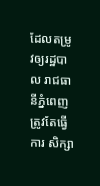ដែលតម្រូវឲ្យរដ្ឋបាល រាជធានីភ្នំពេញត្រូវតែធ្វើការ សិក្សា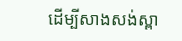ដើម្បីសាងសង់ស្ពា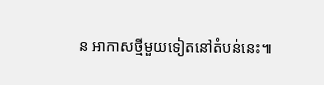ន អាកាសថ្មីមួយទៀតនៅតំបន់នេះ៕